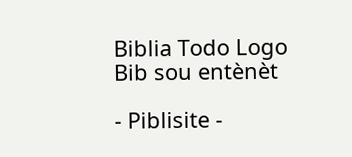Biblia Todo Logo
Bib sou entènèt

- Piblisite -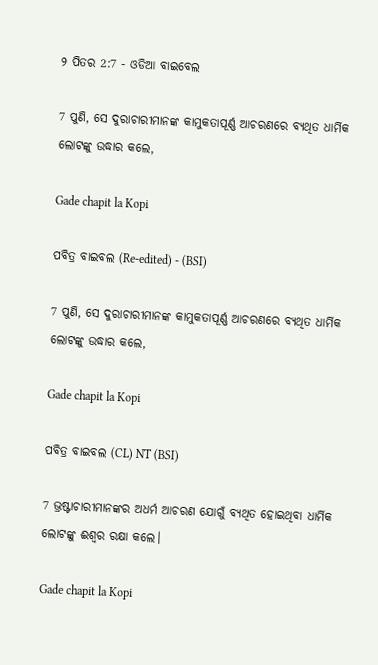୨ ପିତର 2:7 - ଓଡିଆ ବାଇବେଲ

7 ପୁଣି, ସେ ଦୁରାଚାରୀମାନଙ୍କ କାମୁକତାପୂର୍ଣ୍ଣ ଆଚରଣରେ ବ୍ୟଥିତ ଧାର୍ମିକ ଲୋଟଙ୍କୁ ଉଦ୍ଧାର କଲେ,

Gade chapit la Kopi

ପବିତ୍ର ବାଇବଲ (Re-edited) - (BSI)

7 ପୁଣି, ସେ ଦୁରାଚାରୀମାନଙ୍କ କାମୁକତାପୂର୍ଣ୍ଣ ଆଚରଣରେ ବ୍ୟଥିତ ଧାର୍ମିକ ଲୋଟଙ୍କୁ ଉଦ୍ଧାର କଲେ,

Gade chapit la Kopi

ପବିତ୍ର ବାଇବଲ (CL) NT (BSI)

7 ଭ୍ରଷ୍ଟାଚାରୀମାନଙ୍କର ଅଧର୍ମ ଆଚରଣ ଯୋଗୁଁ ବ୍ୟଥିତ ହୋଇଥିବା ଧାର୍ମିକ ଲୋଟଙ୍କୁ ଈଶ୍ୱର ରକ୍ଷା କଲେ।

Gade chapit la Kopi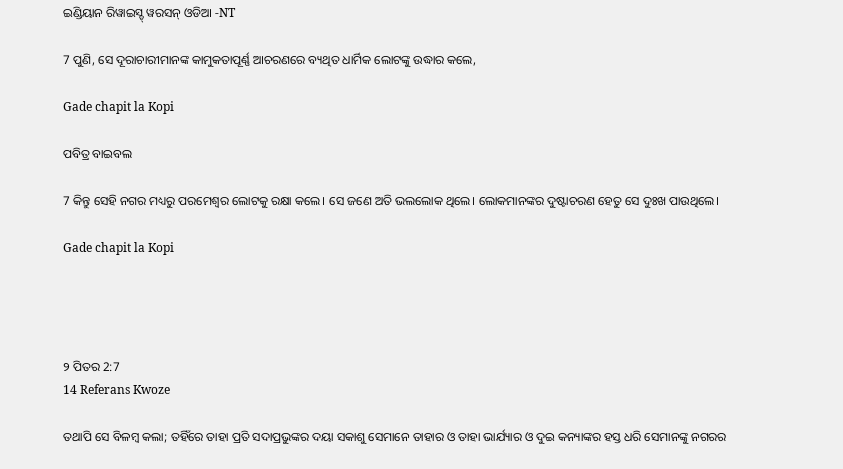ଇଣ୍ଡିୟାନ ରିୱାଇସ୍ଡ୍ ୱରସନ୍ ଓଡିଆ -NT

7 ପୁଣି, ସେ ଦୂରାଚାରୀମାନଙ୍କ କାମୁକତାପୂର୍ଣ୍ଣ ଆଚରଣରେ ବ୍ୟଥିତ ଧାର୍ମିକ ଲୋଟଙ୍କୁ ଉଦ୍ଧାର କଲେ,

Gade chapit la Kopi

ପବିତ୍ର ବାଇବଲ

7 କିନ୍ତୁ ସେହି ନଗର ମଧ୍ୟରୁ ପରମେଶ୍ୱର ଲୋଟକୁ ରକ୍ଷା କଲେ। ସେ ଜଣେ ଅତି ଭଲଲୋକ ଥିଲେ। ଲୋକମାନଙ୍କର ଦୁଷ୍ଟାଚରଣ ହେତୁ ସେ ଦୁଃଖ ପାଉଥିଲେ।

Gade chapit la Kopi




୨ ପିତର 2:7
14 Referans Kwoze

ତଥାପି ସେ ବିଳମ୍ବ କଲା; ତହିଁରେ ତାହା ପ୍ରତି ସଦାପ୍ରଭୁଙ୍କର ଦୟା ସକାଶୁ ସେମାନେ ତାହାର ଓ ତାହା ଭାର୍ଯ୍ୟାର ଓ ଦୁଇ କନ୍ୟାଙ୍କର ହସ୍ତ ଧରି ସେମାନଙ୍କୁ ନଗରର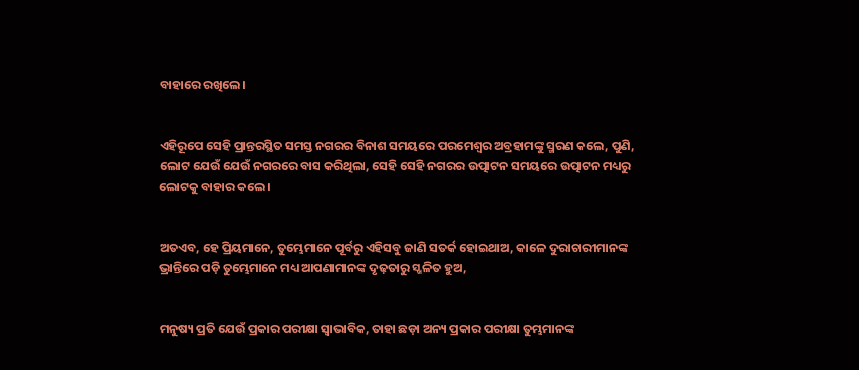ବାହାରେ ରଖିଲେ।


ଏହିରୂପେ ସେହି ପ୍ରାନ୍ତରସ୍ଥିତ ସମସ୍ତ ନଗରର ବିନାଶ ସମୟରେ ପରମେଶ୍ୱର ଅବ୍ରହାମଙ୍କୁ ସ୍ମରଣ କଲେ, ପୁଣି, ଲୋଟ ଯେଉଁ ଯେଉଁ ନଗରରେ ବାସ କରିଥିଲା, ସେହି ସେହି ନଗରର ଉତ୍ପାଟନ ସମୟରେ ଉତ୍ପାଟନ ମଧ୍ୟରୁ ଲୋଟକୁ ବାହାର କଲେ।


ଅତଏବ, ହେ ପ୍ରିୟମାନେ, ତୁମ୍ଭେମାନେ ପୂର୍ବରୁ ଏହିସବୁ ଜାଣି ସତର୍କ ହୋଇଥାଅ, କାଳେ ଦୁରାଚାରୀମାନଙ୍କ ଭ୍ରାନ୍ତିରେ ପଡ଼ି ତୁମ୍ଭେମାନେ ମଧ୍ୟ ଆପଣାମାନଙ୍କ ଦୃଢ଼ତାରୁ ସ୍ଖଳିତ ହୁଅ,


ମନୁଷ୍ୟ ପ୍ରତି ଯେଉଁ ପ୍ରକାର ପରୀକ୍ଷା ସ୍ୱାଭାବିକ, ତାହା ଛଡ଼ା ଅନ୍ୟ ପ୍ରକାର ପରୀକ୍ଷା ତୁମ୍ଭମାନଙ୍କ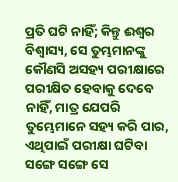ପ୍ରତି ଘଟି ନାହିଁ; କିନ୍ତୁ ଈଶ୍ୱର ବିଶ୍ୱାସ୍ୟ, ସେ ତୁମ୍ଭମାନଙ୍କୁ କୌଣସି ଅସହ୍ୟ ପରୀକ୍ଷାରେ ପରୀକ୍ଷିତ ହେବାକୁ ଦେବେ ନାହିଁ, ମାତ୍ର ଯେପରି ତୁମ୍ଭେମାନେ ସହ୍ୟ କରି ପାର, ଏଥିପାଇଁ ପରୀକ୍ଷା ଘଟିବା ସଙ୍ଗେ ସଙ୍ଗେ ସେ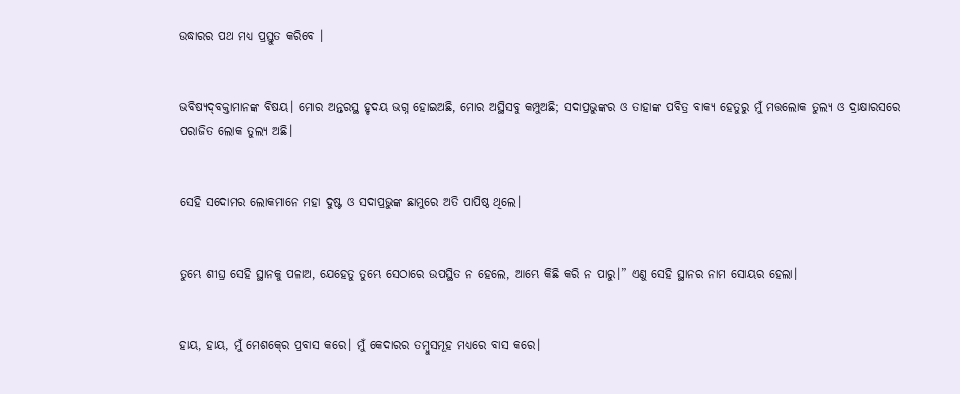ଉଦ୍ଧାରର ପଥ ମଧ୍ୟ ପ୍ରସ୍ତୁତ କରିବେ ।


ଭବିଷ୍ୟଦ୍‍ବକ୍ତାମାନଙ୍କ ବିଷୟ। ମୋର ଅନ୍ତରସ୍ଥ ହୃଦୟ ଭଗ୍ନ ହୋଇଅଛି, ମୋର ଅସ୍ଥିସବୁ କମ୍ପୁଅଛି; ସଦାପ୍ରଭୁଙ୍କର ଓ ତାହାଙ୍କ ପବିତ୍ର ବାକ୍ୟ ହେତୁରୁ ମୁଁ ମତ୍ତଲୋକ ତୁଲ୍ୟ ଓ ଦ୍ରାକ୍ଷାରସରେ ପରାଜିତ ଲୋକ ତୁଲ୍ୟ ଅଛି।


ସେହି ସଦୋମର ଲୋକମାନେ ମହା ଦୁଷ୍ଟ ଓ ସଦାପ୍ରଭୁଙ୍କ ଛାମୁରେ ଅତି ପାପିଷ୍ଠ ଥିଲେ।


ତୁମ୍ଭେ ଶୀଘ୍ର ସେହି ସ୍ଥାନକୁ ପଳାଅ, ଯେହେତୁ ତୁମ୍ଭେ ସେଠାରେ ଉପସ୍ଥିତ ନ ହେଲେ, ଆମ୍ଭେ କିଛି କରି ନ ପାରୁ।” ଏଣୁ ସେହି ସ୍ଥାନର ନାମ ସୋୟର ହେଲା।


ହାୟ, ହାୟ, ମୁଁ ମେଶକ୍‍ରେ ପ୍ରବାସ କରେ। ମୁଁ କେଦାରର ତମ୍ବୁସମୂହ ମଧ୍ୟରେ ବାସ କରେ।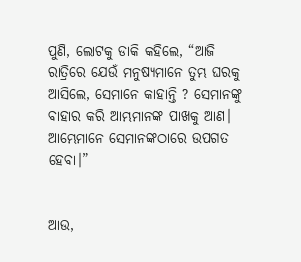ପୁଣି, ଲୋଟକୁ ଡାକି କହିଲେ, “ଆଜି ରାତ୍ରିରେ ଯେଉଁ ମନୁଷ୍ୟମାନେ ତୁମ୍ଭ ଘରକୁ ଆସିଲେ, ସେମାନେ କାହାନ୍ତି ? ସେମାନଙ୍କୁ ବାହାର କରି ଆମ୍ଭମାନଙ୍କ ପାଖକୁ ଆଣ। ଆମ୍ଭେମାନେ ସେମାନଙ୍କଠାରେ ଉପଗତ ହେବା।”


ଆଉ,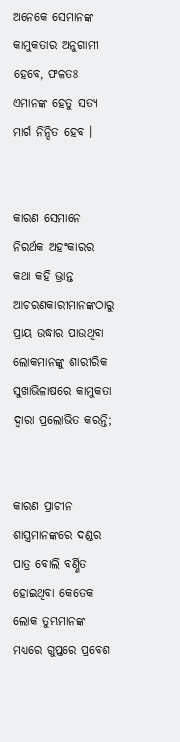ଅନେକେ ସେମାନଙ୍କ କାମୁକତାର ଅନୁଗାମୀ ହେବେ, ଫଳତଃ ଏମାନଙ୍କ ହେତୁ ସତ୍ୟ ମାର୍ଗ ନିନ୍ଦିତ ହେବ ।


କାରଣ ସେମାନେ ନିରର୍ଥକ ଅହଂକାରର କଥା କହି ଭ୍ରାନ୍ତ ଆଚରଣକାରୀମାନଙ୍କଠାରୁ ପ୍ରାୟ ଉଦ୍ଧାର ପାଉଥିବା ଲୋକମାନଙ୍କୁ ଶାରୀରିକ ସୁଖାଭିଳାଷରେ କାମୁକତା ଦ୍ୱାରା ପ୍ରଲୋଭିତ କରନ୍ତି;


କାରଣ ପ୍ରାଚୀନ ଶାସ୍ତ୍ରମାନଙ୍କରେ ଦଣ୍ଡର ପାତ୍ର ବୋଲି ବର୍ଣ୍ଣିତ ହୋଇଥିବା କେତେକ ଲୋକ ତୁମ୍ଭମାନଙ୍କ ମଧ୍ୟରେ ଗୁପ୍ତରେ ପ୍ରବେଶ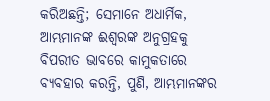କରିଅଛନ୍ତି; ସେମାନେ ଅଧାର୍ମିକ, ଆମ୍ଭମାନଙ୍କ ଈଶ୍ୱରଙ୍କ ଅନୁଗ୍ରହକୁ ବିପରୀତ ଭାବରେ କାମୁକତାରେ ବ୍ୟବହାର କରନ୍ତି, ପୁଣି, ଆମ୍ଭମାନଙ୍କର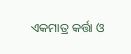ଏକମାତ୍ର କର୍ତ୍ତା ଓ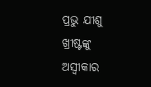ପ୍ରଭୁ ଯୀଶୁ ଖ୍ରୀଷ୍ଟଙ୍କୁ ଅସ୍ୱୀକାର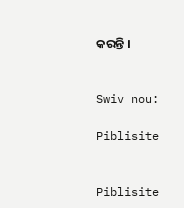କରନ୍ତି ।


Swiv nou:

Piblisite


Piblisite